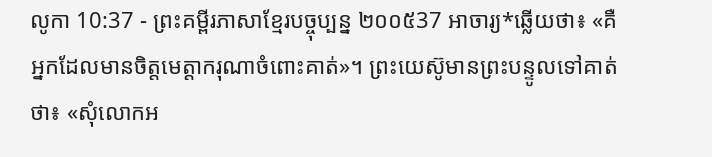លូកា 10:37 - ព្រះគម្ពីរភាសាខ្មែរបច្ចុប្បន្ន ២០០៥37 អាចារ្យ*ឆ្លើយថា៖ «គឺអ្នកដែលមានចិត្តមេត្តាករុណាចំពោះគាត់»។ ព្រះយេស៊ូមានព្រះបន្ទូលទៅគាត់ថា៖ «សុំលោកអ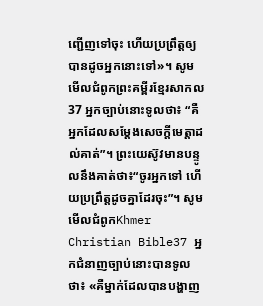ញ្ជើញទៅចុះ ហើយប្រព្រឹត្តឲ្យបានដូចអ្នកនោះទៅ»។ សូមមើលជំពូកព្រះគម្ពីរខ្មែរសាកល37 អ្នកច្បាប់នោះទូលថា៖ “គឺអ្នកដែលសម្ដែងសេចក្ដីមេត្តាដល់គាត់”។ ព្រះយេស៊ូវមានបន្ទូលនឹងគាត់ថា៖“ចូរអ្នកទៅ ហើយប្រព្រឹត្តដូចគ្នាដែរចុះ”។ សូមមើលជំពូកKhmer Christian Bible37 អ្នកជំនាញច្បាប់នោះបានទូលថា៖ «គឺម្នាក់ដែលបានបង្ហាញ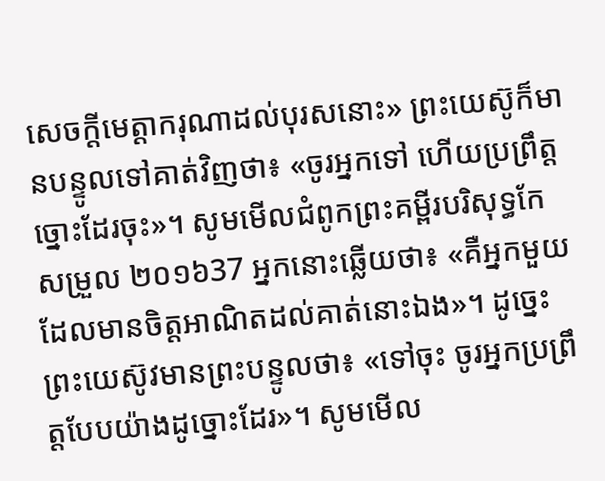សេចក្ដីមេត្ដាករុណាដល់បុរសនោះ» ព្រះយេស៊ូក៏មានបន្ទូលទៅគាត់វិញថា៖ «ចូរអ្នកទៅ ហើយប្រព្រឹត្ដច្នោះដែរចុះ»។ សូមមើលជំពូកព្រះគម្ពីរបរិសុទ្ធកែសម្រួល ២០១៦37 អ្នកនោះឆ្លើយថា៖ «គឺអ្នកមួយដែលមានចិត្តអាណិតដល់គាត់នោះឯង»។ ដូច្នេះ ព្រះយេស៊ូវមានព្រះបន្ទូលថា៖ «ទៅចុះ ចូរអ្នកប្រព្រឹត្តបែបយ៉ាងដូច្នោះដែរ»។ សូមមើល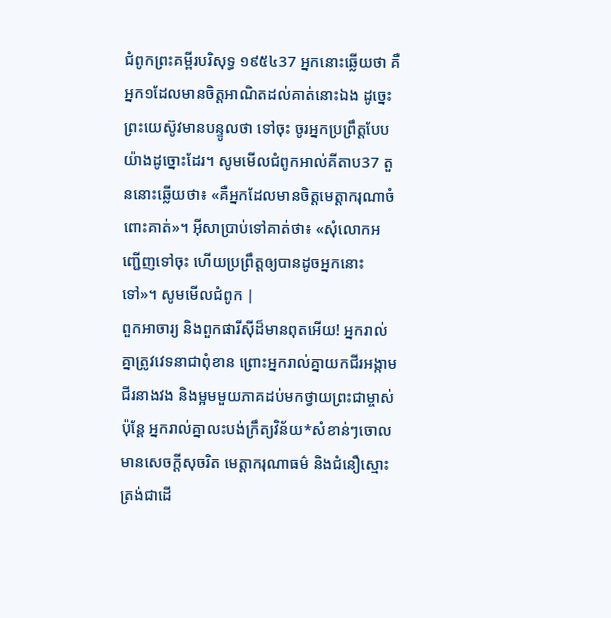ជំពូកព្រះគម្ពីរបរិសុទ្ធ ១៩៥៤37 អ្នកនោះឆ្លើយថា គឺអ្នក១ដែលមានចិត្តអាណិតដល់គាត់នោះឯង ដូច្នេះ ព្រះយេស៊ូវមានបន្ទូលថា ទៅចុះ ចូរអ្នកប្រព្រឹត្តបែបយ៉ាងដូច្នោះដែរ។ សូមមើលជំពូកអាល់គីតាប37 តួននោះឆ្លើយថា៖ «គឺអ្នកដែលមានចិត្ដមេត្ដាករុណាចំពោះគាត់»។ អ៊ីសាប្រាប់ទៅគាត់ថា៖ «សុំលោកអញ្ជើញទៅចុះ ហើយប្រព្រឹត្ដឲ្យបានដូចអ្នកនោះទៅ»។ សូមមើលជំពូក |
ពួកអាចារ្យ និងពួកផារីស៊ីដ៏មានពុតអើយ! អ្នករាល់គ្នាត្រូវវេទនាជាពុំខាន ព្រោះអ្នករាល់គ្នាយកជីរអង្កាម ជីរនាងវង និងម្អមមួយភាគដប់មកថ្វាយព្រះជាម្ចាស់ ប៉ុន្តែ អ្នករាល់គ្នាលះបង់ក្រឹត្យវិន័យ*សំខាន់ៗចោល មានសេចក្ដីសុចរិត មេត្តាករុណាធម៌ និងជំនឿស្មោះត្រង់ជាដើ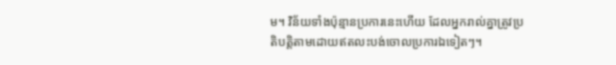ម។ វិន័យទាំងប៉ុន្មានប្រការនេះហើយ ដែលអ្នករាល់គ្នាត្រូវប្រតិបត្តិតាមដោយឥតលះបង់ចោលប្រការឯទៀតៗ។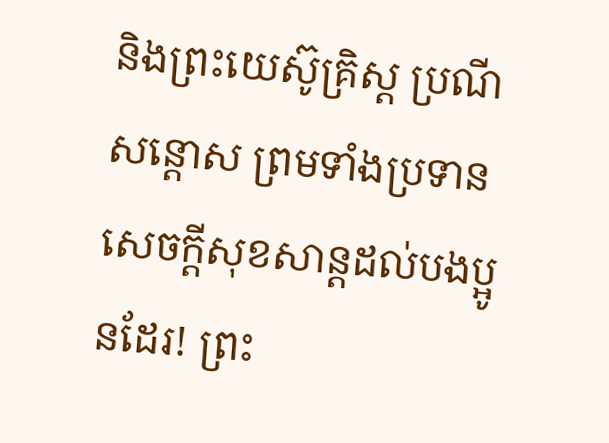និងព្រះយេស៊ូគ្រិស្ត ប្រណីសន្ដោស ព្រមទាំងប្រទានសេចក្ដីសុខសាន្តដល់បងប្អូនដែរ! ព្រះ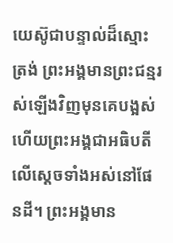យេស៊ូជាបន្ទាល់ដ៏ស្មោះត្រង់ ព្រះអង្គមានព្រះជន្មរស់ឡើងវិញមុនគេបង្អស់ ហើយព្រះអង្គជាអធិបតីលើស្ដេចទាំងអស់នៅផែនដី។ ព្រះអង្គមាន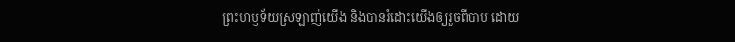ព្រះហឫទ័យស្រឡាញ់យើង និងបានរំដោះយើងឲ្យរួចពីបាប ដោយ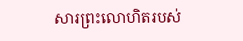សារព្រះលោហិតរបស់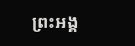ព្រះអង្គ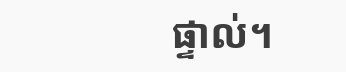ផ្ទាល់។